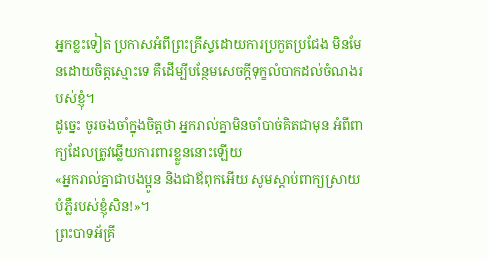អ្នកខ្លះទៀត ប្រកាសអំពីព្រះគ្រីស្ទដោយការប្រកួតប្រជែង មិនមែនដោយចិត្តស្មោះទេ គឺដើម្បីបន្ថែមសេចក្ដីទុក្ខលំបាកដល់ចំណងរបស់ខ្ញុំ។
ដូច្នេះ ចូរចងចាំក្នុងចិត្តថា អ្នករាល់គ្នាមិនចាំបាច់គិតជាមុន អំពីពាក្យដែលត្រូវឆ្លើយការពារខ្លួននោះឡើយ
«អ្នករាល់គ្នាជាបងប្អូន និងជាឪពុកអើយ សូមស្តាប់ពាក្យស្រាយបំភ្លឺរបស់ខ្ញុំសិន!»។
ព្រះបាទអ័គ្រី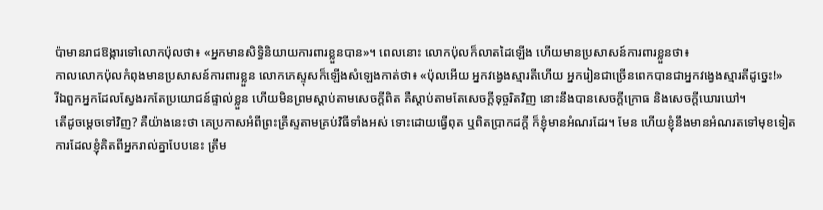ប៉ាមានរាជឱង្ការទៅលោកប៉ុលថា៖ «អ្នកមានសិទ្ធិនិយាយការពារខ្លួនបាន»។ ពេលនោះ លោកប៉ុលក៏លាតដៃឡើង ហើយមានប្រសាសន៍ការពារខ្លួនថា៖
កាលលោកប៉ុលកំពុងមានប្រសាសន៍ការពារខ្លួន លោកភេស្ទុសក៏ឡើងសំឡេងកាត់ថា៖ «ប៉ុលអើយ អ្នកវង្វេងស្មារតីហើយ អ្នករៀនជាច្រើនពេកបានជាអ្នកវង្វេងស្មារតីដូច្នេះ!»
រីឯពួកអ្នកដែលស្វែងរកតែប្រយោជន៍ផ្ទាល់ខ្លួន ហើយមិនព្រមស្តាប់តាមសេចក្តីពិត គឺស្តាប់តាមតែសេចក្តីទុច្ចរិតវិញ នោះនឹងបានសេចក្តីក្រោធ និងសេចក្តីឃោរឃៅ។
តើដូចម្តេចទៅវិញ? គឺយ៉ាងនេះថា គេប្រកាសអំពីព្រះគ្រីស្ទតាមគ្រប់វិធីទាំងអស់ ទោះដោយធ្វើពុត ឬពិតប្រាកដក្តី ក៏ខ្ញុំមានអំណរដែរ។ មែន ហើយខ្ញុំនឹងមានអំណរតទៅមុខទៀត
ការដែលខ្ញុំគិតពីអ្នករាល់គ្នាបែបនេះ ត្រឹម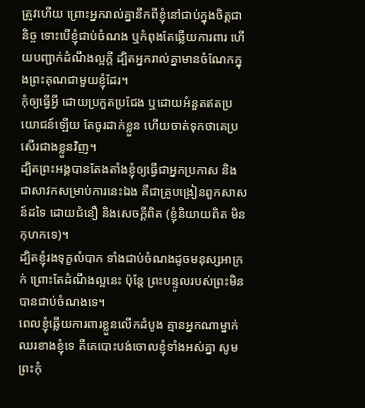ត្រូវហើយ ព្រោះអ្នករាល់គ្នានឹកពីខ្ញុំនៅជាប់ក្នុងចិត្តជានិច្ច ទោះបើខ្ញុំជាប់ចំណង ឬកំពុងតែឆ្លើយការពារ ហើយបញ្ជាក់ដំណឹងល្អក្តី ដ្បិតអ្នករាល់គ្នាមានចំណែកក្នុងព្រះគុណជាមួយខ្ញុំដែរ។
កុំឲ្យធ្វើអ្វី ដោយប្រកួតប្រជែង ឬដោយអំនួតឥតប្រយោជន៍ឡើយ តែចូរដាក់ខ្លួន ហើយចាត់ទុកថាគេប្រសើរជាងខ្លួនវិញ។
ដ្បិតព្រះអង្គបានតែងតាំងខ្ញុំឲ្យធ្វើជាអ្នកប្រកាស និងជាសាវកសម្រាប់ការនេះឯង គឺជាគ្រូបង្រៀនពួកសាសន៍ដទៃ ដោយជំនឿ និងសេចក្ដីពិត (ខ្ញុំនិយាយពិត មិនកុហកទេ)។
ដ្បិតខ្ញុំរងទុក្ខលំបាក ទាំងជាប់ចំណងដូចមនុស្សអាក្រក់ ព្រោះតែដំណឹងល្អនេះ ប៉ុន្តែ ព្រះបន្ទូលរបស់ព្រះមិនបានជាប់ចំណងទេ។
ពេលខ្ញុំឆ្លើយការពារខ្លួនលើកដំបូង គ្មានអ្នកណាម្នាក់ឈរខាងខ្ញុំទេ គឺគេបោះបង់ចោលខ្ញុំទាំងអស់គ្នា សូមព្រះកុំ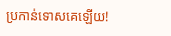ប្រកាន់ទោសគេឡើយ!